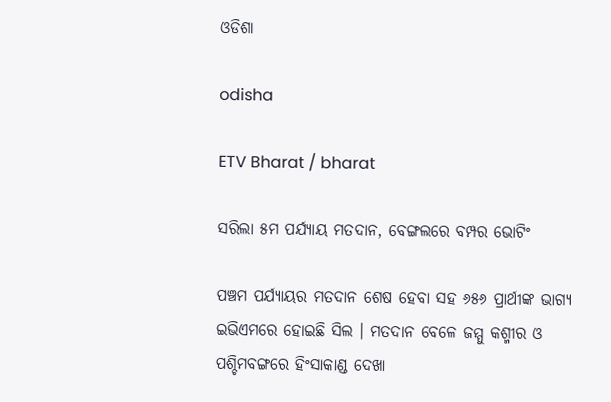ଓଡିଶା

odisha

ETV Bharat / bharat

ସରିଲା ୫ମ ପର୍ଯ୍ୟାୟ ମତଦାନ, ବେଙ୍ଗଲରେ ବମ୍ପର ଭୋଟିଂ

ପଞ୍ଚମ ପର୍ଯ୍ୟାୟର ମତଦାନ ଶେଷ ହେବା ସହ ୬୫୬ ପ୍ରାର୍ଥୀଙ୍କ ଭାଗ୍ୟ ଇଭିଏମରେ ହୋଇଛି ସିଲ । ମତଦାନ ବେଳେ ଜମ୍ମୁ କଶ୍ମୀର ଓ ପଶ୍ଚିମବଙ୍ଗରେ ହିଂସାକାଣ୍ଡ ଦେଖା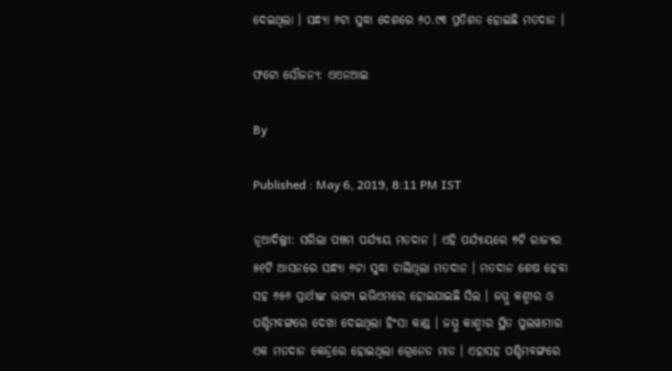ଦେଇଥିଲା । ସନ୍ଧ୍ୟା ୬ଟା ସୁଦ୍ଧା ଦେଶରେ ୬୦.୯୩ ପ୍ରତିଶତ ହୋଇଛି ମତଦାନ ।

ଫଟୋ ସୌଜନ୍ୟ: ଏଏନଆଇ

By

Published : May 6, 2019, 8:11 PM IST

ନୂଆଦିଲ୍ଲୀ: ସରିଲା ପଞ୍ଚମ ପର୍ଯ୍ୟାୟ ମତଦାନ । ଏହି ପର୍ଯ୍ୟାୟରେ ୭ଟି ରାଜ୍ୟର ୫୧ଟି ଆସନରେ ସନ୍ଧ୍ୟା ୬ଟା ସୁଦ୍ଧା ଚାଲିଥିଲା ମତଦାନ । ମତଦାନ ଶେଷ ହେବା ସହ ୬୫୬ ପ୍ରାର୍ଥୀଙ୍କ ଭାଗ୍ୟ ଇଭିଏମରେ ହୋଇଯାଇଛି ସିଲ । ଜମ୍ମୁ କଶ୍ମୀର ଓ ପଶ୍ଚିମବଙ୍ଗରେ ଦେଖା ଦେଇଥିଲା ହିଂସା କାଣ୍ଡ । ଜମ୍ମୁ କାଶ୍ମୀର ସ୍ଥିତ ପୁଲୱାମାର ଏକ ମତଦାନ କେନ୍ଦ୍ରରେ ହୋଇଥିଲା ଗ୍ରେନେଡ ମାଡ । ଏହାସହ ପଶ୍ଚିମବଙ୍ଗରେ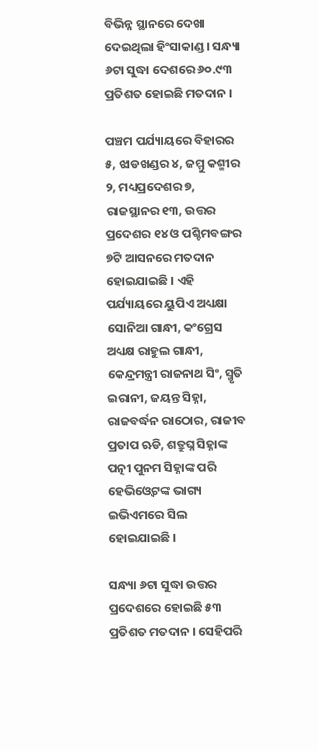ବିଭିନ୍ନ ସ୍ଥାନରେ ଦେଖା ଦେଇଥିଲା ହିଂସାକାଣ୍ଡ । ସନ୍ଧ୍ୟା ୬ଟା ସୁଦ୍ଧା ଦେଶରେ ୬୦.୯୩ ପ୍ରତିଶତ ହୋଇଛି ମତଦାନ ।

ପଞ୍ଚମ ପର୍ଯ୍ୟାୟରେ ବିହାରର ୫, ଝାଡଖଣ୍ଡର ୪, ଜମ୍ମୁ କଶ୍ମୀର ୨, ମଧ୍ୟପ୍ରଦେଶର ୭, ରାଜସ୍ଥାନର ୧୩, ଉତ୍ତର ପ୍ରଦେଶର ୧୪ ଓ ପଶ୍ଚିମବଙ୍ଗର ୭ଟି ଆସନରେ ମତଦାନ ହୋଇଯାଇଛି । ଏହି ପର୍ଯ୍ୟାୟରେ ୟୁପିଏ ଅଧ୍ୟକ୍ଷା ସୋନିଆ ଗାନ୍ଧୀ, କଂଗ୍ରେସ ଅଧ୍ୟକ୍ଷ ରାହୁଲ ଗାନ୍ଧୀ, କେନ୍ଦ୍ରମନ୍ତ୍ରୀ ରାଜନାଥ ସିଂ, ସ୍ମୃତି ଇରାନୀ, ଜୟନ୍ତ ସିହ୍ନା, ରାଜବର୍ଦ୍ଧନ ରାଠୋର, ରାଜୀବ ପ୍ରତାପ ଋଡି, ଶତ୍ରୁଘ୍ନ ସିହ୍ନାଙ୍କ ପତ୍ନୀ ପୁନମ ସିହ୍ନାଙ୍କ ପରି ହେଭିଓ୍ବେଟଙ୍କ ଭାଗ୍ୟ ଇଭିଏମରେ ସିଲ ହୋଇଯାଇଛି ।

ସନ୍ଧ୍ୟା ୬ଟା ସୁଦ୍ଧା ଉତ୍ତର ପ୍ରଦେଶରେ ହୋଇଛି ୫୩ ପ୍ରତିଶତ ମତଦାନ । ସେହିପରି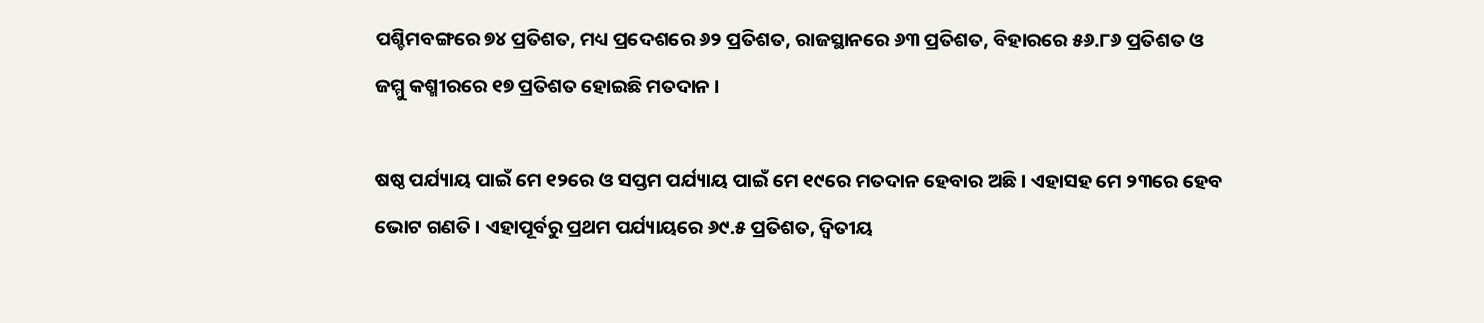ପଶ୍ଚିମବଙ୍ଗରେ ୭୪ ପ୍ରତିଶତ, ମଧ୍ୟ ପ୍ରଦେଶରେ ୬୨ ପ୍ରତିଶତ, ରାଜସ୍ଥାନରେ ୬୩ ପ୍ରତିଶତ, ବିହାରରେ ୫୬.୮୬ ପ୍ରତିଶତ ଓ ଜମ୍ମୁ କଶ୍ମୀରରେ ୧୭ ପ୍ରତିଶତ ହୋଇଛି ମତଦାନ ।

ଷଷ୍ଠ ପର୍ଯ୍ୟାୟ ପାଇଁ ମେ ୧୨ରେ ଓ ସପ୍ତମ ପର୍ଯ୍ୟାୟ ପାଇଁ ମେ ୧୯ରେ ମତଦାନ ହେବାର ଅଛି । ଏହାସହ ମେ ୨୩ରେ ହେବ ଭୋଟ ଗଣତି । ଏହାପୂର୍ବରୁ ପ୍ରଥମ ପର୍ଯ୍ୟାୟରେ ୬୯.୫ ପ୍ରତିଶତ, ଦ୍ବିତୀୟ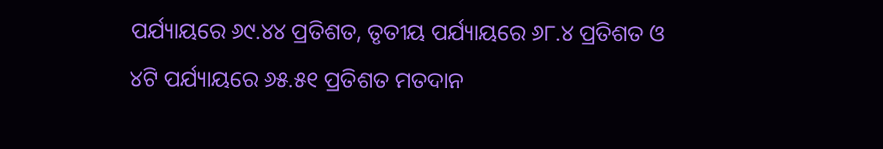ପର୍ଯ୍ୟାୟରେ ୬୯.୪୪ ପ୍ରତିଶତ, ତୃତୀୟ ପର୍ଯ୍ୟାୟରେ ୬୮.୪ ପ୍ରତିଶତ ଓ ୪ଟି ପର୍ଯ୍ୟାୟରେ ୬୫.୫୧ ପ୍ରତିଶତ ମତଦାନ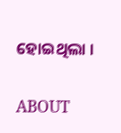ହୋଇଥିଲା ।

ABOUT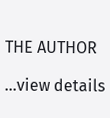THE AUTHOR

...view details